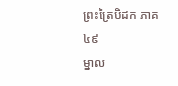ព្រះត្រៃបិដក ភាគ ៤៩
ម្នាល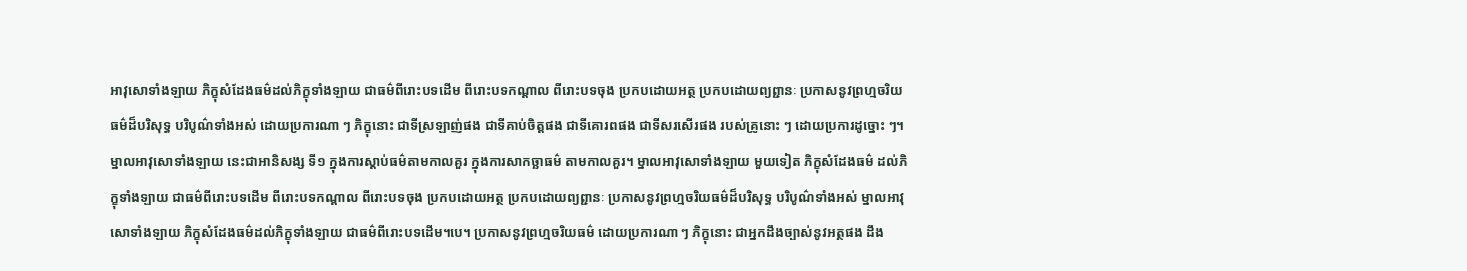អាវុសោទាំងឡាយ ភិក្ខុសំដែងធម៌ដល់ភិក្ខុទាំងឡាយ ជាធម៌ពីរោះបទដើម ពីរោះបទកណ្តាល ពីរោះបទចុង ប្រកបដោយអត្ថ ប្រកបដោយព្យព្ជានៈ ប្រកាសនូវព្រហ្មចរិយធម៌ដ៏បរិសុទ្ធ បរិបូណ៌ទាំងអស់ ដោយប្រការណា ៗ ភិក្ខុនោះ ជាទីស្រឡាញ់ផង ជាទីគាប់ចិត្តផង ជាទីគោរពផង ជាទីសរសើរផង របស់គ្រូនោះ ៗ ដោយប្រការដូច្នោះ ៗ។ ម្នាលអាវុសោទាំងឡាយ នេះជាអានិសង្ស ទី១ ក្នុងការស្តាប់ធម៌តាមកាលគួរ ក្នុងការសាកច្ឆាធម៌ តាមកាលគួរ។ ម្នាលអាវុសោទាំងឡាយ មួយទៀត ភិក្ខុសំដែងធម៌ ដល់ភិក្ខុទាំងឡាយ ជាធម៌ពីរោះបទដើម ពីរោះបទកណ្តាល ពីរោះបទចុង ប្រកបដោយអត្ថ ប្រកបដោយព្យព្ជានៈ ប្រកាសនូវព្រហ្មចរិយធម៌ដ៏បរិសុទ្ធ បរិបូណ៌ទាំងអស់ ម្នាលអាវុសោទាំងឡាយ ភិក្ខុសំដែងធម៌ដល់ភិក្ខុទាំងឡាយ ជាធម៌ពីរោះបទដើម។បេ។ ប្រកាសនូវព្រហ្មចរិយធម៌ ដោយប្រការណា ៗ ភិក្ខុនោះ ជាអ្នកដឹងច្បាស់នូវអត្ថផង ដឹង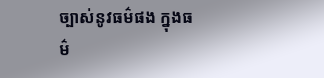ច្បាស់នូវធម៌ផង ក្នុងធម៌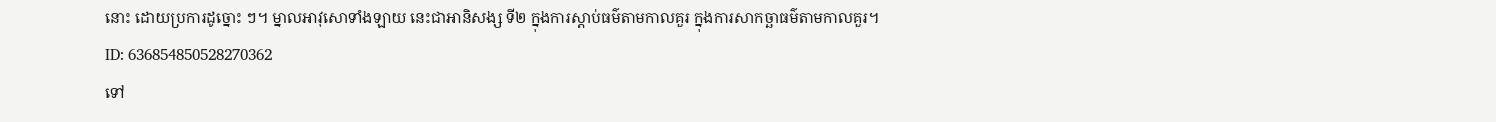នោះ ដោយប្រការដូច្នោះ ៗ។ ម្នាលអាវុសោទាំងឡាយ នេះជាអានិសង្ស ទី២ ក្នុងការស្តាប់ធម៌តាមកាលគួរ ក្នុងការសាកច្ឆាធម៌តាមកាលគួរ។
ID: 636854850528270362
ទៅ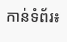កាន់ទំព័រ៖